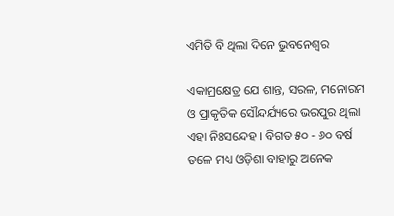ଏମିତି ବି ଥିଲା ଦିନେ ଭୁବନେଶ୍ୱର

ଏକାମ୍ରକ୍ଷେତ୍ର ଯେ ଶାନ୍ତ, ସରଳ, ମନୋରମ ଓ ପ୍ରାକୃତିକ ସୌନ୍ଦର୍ଯ୍ୟରେ ଭରପୁର ଥିଲା ଏହା ନିଃସନ୍ଦେହ । ବିଗତ ୫୦ - ୬୦ ବର୍ଷ ତଳେ ମଧ୍ୟ ଓଡ଼ିଶା ବାହାରୁ ଅନେକ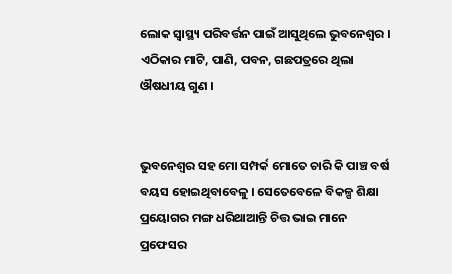ଲୋକ ସ୍ୱାସ୍ଥ୍ୟ ପରିବର୍ତ୍ତନ ପାଇଁ ଆସୁଥିଲେ ଭୁବନେଶ୍ୱର । ଏଠିକାର ମାଟି, ପାଣି, ପବନ, ଗଛପତ୍ରରେ ଥିଲା ଔଷଧୀୟ ଗୁଣ ।


ଭୁବନେଶ୍ୱର ସହ ମୋ ସମ୍ପର୍କ ମୋତେ ଚାରି କି ପାଞ୍ଚ ବର୍ଷ ବୟସ ହୋଇଥିବାବେଳୁ । ସେତେବେଳେ ବିକଳ୍ପ ଶିକ୍ଷା ପ୍ରୟୋଗର ମଙ୍ଗ ଧରିଥାଆନ୍ତି ଚିତ୍ତ ଭାଇ ମାନେ ପ୍ରଫେସର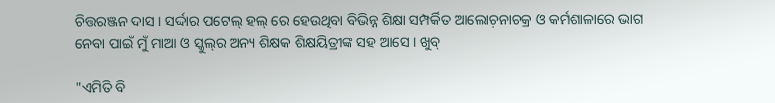ଚିତ୍ତରଞ୍ଜନ ଦାସ । ସର୍ଦ୍ଦାର ପଟେଲ୍ ହଲ୍ ରେ ହେଉଥିବା ବିଭିନ୍ନ ଶିକ୍ଷା ସମ୍ପର୍କିତ ଆଲୋଚ଼ନାଚକ୍ର ଓ କର୍ମଶାଳାରେ ଭାଗ ନେବା ପାଇଁ ମୁଁ ମାଆ ଓ ସ୍କୁଲ୍‌ର ଅନ୍ୟ ଶିକ୍ଷକ ଶିକ୍ଷୟିତ୍ରୀଙ୍କ ସହ ଆସେ । ଖୁବ୍

"ଏମିତି ବି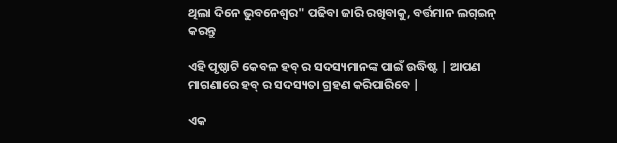ଥିଲା ଦିନେ ଭୁବନେଶ୍ୱର" ପଢିବା ଜାରି ରଖିବାକୁ, ବର୍ତ୍ତମାନ ଲଗ୍ଇନ୍ କରନ୍ତୁ

ଏହି ପୃଷ୍ଠାଟି କେବଳ ହବ୍ ର ସଦସ୍ୟମାନଙ୍କ ପାଇଁ ଉଦ୍ଧିଷ୍ଟ | ଆପଣ ମାଗଣାରେ ହବ୍ ର ସଦସ୍ୟତା ଗ୍ରହଣ କରିପାରିବେ |

ଏକ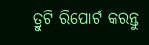ତ୍ରୁଟି ରିପୋର୍ଟ କରନ୍ତୁ